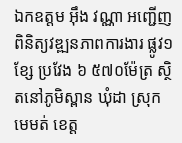ឯកឧត្តម អ៊ឹង វណ្ណា អញ្ជើញពិនិត្យវឌ្ឍនភាពការងារ ផ្លូវ១ខ្សែ ប្រវែង ៦ ៥៧០ម៉ែត្រ ស្ថិតនៅភូមិស្ពាន ឃុំដា ស្រុកមេមត់ ខេត្ត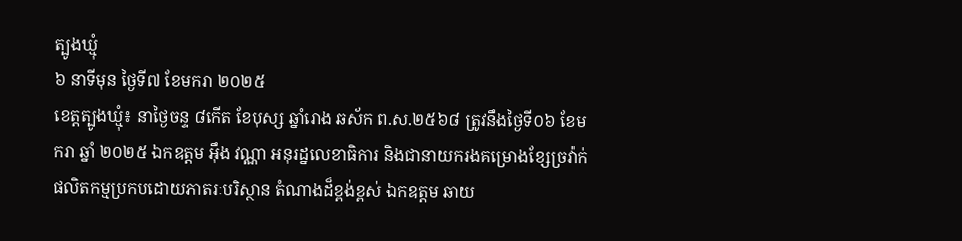ត្បូងឃ្មុំ
៦ នាទីមុន ថ្ងៃទី៧ ខែមករា ២០២៥
ខេត្តត្បូងឃ្មុំ៖ នាថ្ងៃចន្ទ ៨កើត ខែបុស្ស ឆ្នាំរោង ឆស័ក ព.ស.២៥៦៨ ត្រូវនឹងថ្ងៃទី០៦ ខែមករា ឆ្នាំ ២០២៥ ឯកឧត្តម អ៊ឹង វណ្ណា អនុរដ្នលេខាធិការ និងជានាយករងគម្រោងខ្សែច្រវ៉ាក់ផលិតកម្មប្រកបដោយភាតរៈបរិស្ថាន តំណាងដ៏ខ្ពង់ខ្ពស់ ឯកឧត្តម ឆាយ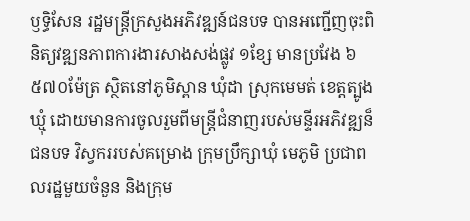ឫទ្ធិសែន រដ្ឋមន្រ្តីក្រសួងអភិវឌ្ឍន៍ជនបទ បានអញ្ជើញចុះពិនិត្យវឌ្ឍនភាពការងារសាងសង់ផ្លូវ ១ខ្សែ មានប្រវែង ៦ ៥៧០ម៉ែត្រ ស្ថិតនៅភូមិស្ពាន ឃុំដា ស្រុកមេមត់ ខេត្តត្បូងឃ្មុំ ដោយមានការចូលរួមពីមន្រ្តីជំនាញរបស់មន្ទីរអភិវឌ្ឍន៏ជនបទ វិស្វកររបស់គម្រោង ក្រុមប្រឹក្សាឃុំ មេភូមិ ប្រជាពលរដ្ឋមួយចំនួន និងក្រុម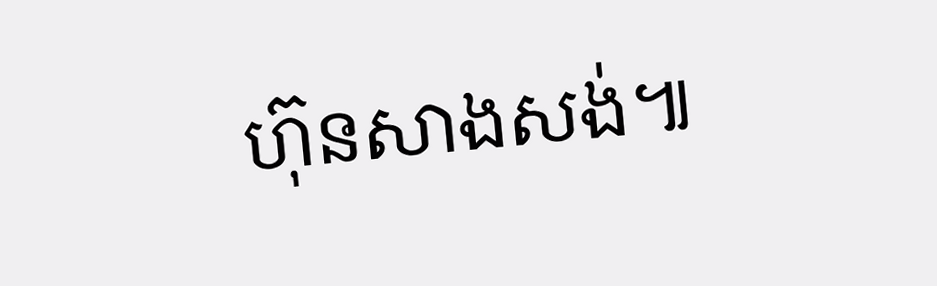ហ៊ុនសាងសង់៕